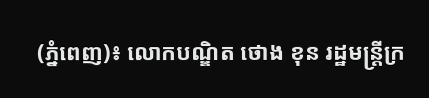(ភ្នំពេញ)៖ លោកបណ្ឌិត ថោង ខុន រដ្ឋមន្រ្តីក្រ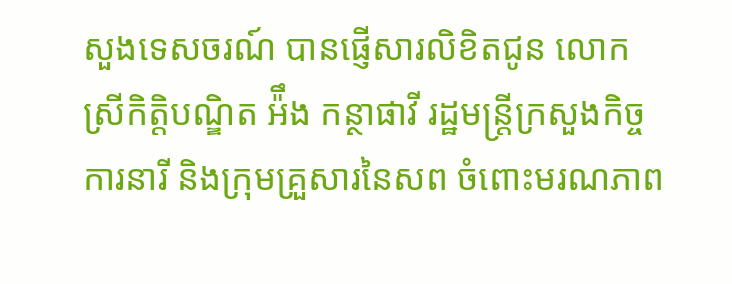សួងទេសចរណ៍ បានផ្ញើសារលិខិតជូន លោកស្រីកិត្តិបណ្ឌិត អ៉ឹង កន្ថាផាវី រដ្ឋមន្ត្រីក្រសួងកិច្ចការនារី និងក្រុមគ្រួសារនៃសព ចំពោះមរណភាព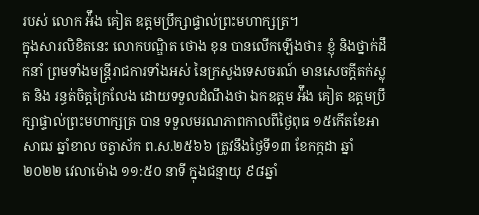របស់ លោក អ៉ឹង គៀត ឧត្តមប្រឹក្សាផ្ទាល់ព្រះមហាក្សត្រ។
ក្នុងសារលិខិតនេះ លោកបណ្ឌិត ថោង ខុន បានលើកឡើងថា៖ ខ្ញុំ និងថ្នាក់ដឹកនាំ ព្រមទាំងមន្ត្រីរាជការទាំងអស់ នៃក្រសួងទេសចរណ៍ មានសេចក្តីតក់ស្លុត និង រន្ធត់ចិត្តក្រៃលែង ដោយទទួលដំណឹងថា ឯកឧត្តម អ៉ឹង គៀត ឧត្តមប្រឹក្សាផ្ទាល់ព្រះមហាក្សត្រ បាន ទទួលមរណភាពកាលពីថ្ងៃពុធ ១៥កើតខែអាសាឍ ឆ្នាំខាល ចត្វាស័ក ព.ស.២៥៦៦ ត្រូវនឹងថ្ងៃទី១៣ ខែកក្កដា ឆ្នាំ២០២២ វេលាម៉ោង ១១:៥០ នាទី ក្នុងជន្មាយុ ៩៨ឆ្នាំ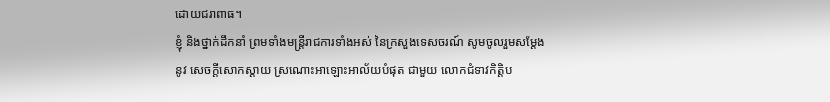ដោយជរាពាធ។
ខ្ញុំ និងថ្នាក់ដឹកនាំ ព្រមទាំងមន្ត្រីរាជការទាំងអស់ នៃក្រសួងទេសចរណ៍ សូមចូលរួមសម្តែងនូវ សេចក្តីសោកស្តាយ ស្រណោះអាឡោះអាល័យបំផុត ជាមួយ លោកជំទាវកិត្តិប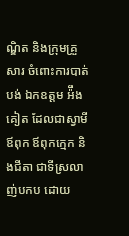ណ្ឌិត និងក្រុមគ្រួសារ ចំពោះការបាត់បង់ ឯកឧត្តម អ៉ឹង គៀត ដែលជាស្វាមី ឪពុក ឪពុកក្មេក និងជីតា ជាទីស្រលាញ់បកប ដោយ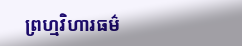ព្រហ្មវិហារធម៌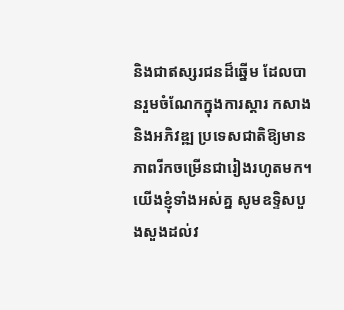និងជាឥស្សរជនដ៏ឆ្នើម ដែលបានរួមចំណែកក្នុងការស្តារ កសាង និងអភិវឌ្ឍ ប្រទេសជាតិឱ្យមានភាពរីកចម្រើនជារៀងរហូតមក។
យើងខ្ញុំទាំងអស់គ្ន សូមឧទ្ទិសបួងសួងដល់វ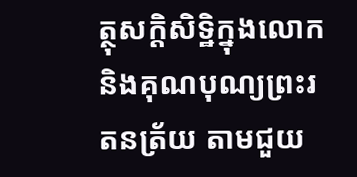ត្ថុសក្តិសិទ្ឋិក្នុងលោក និងគុណបុណ្យព្រះរតនត្រ័យ តាមជួយ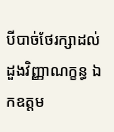បីបាច់ថែរក្សាដល់ដួងវិញ្ញាណក្ខន្ធ ឯកឧត្តម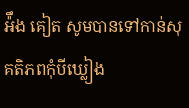អ៉ឹង គៀត សូមបានទៅកាន់សុគតិភពកុំបីឃ្លៀង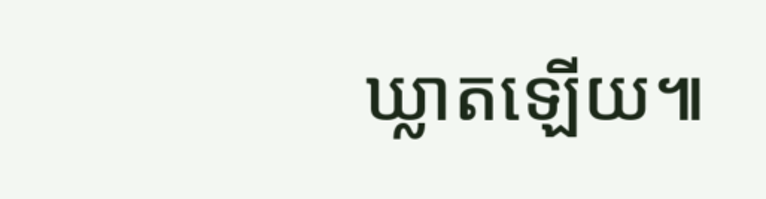ឃ្លាតឡើយ៕